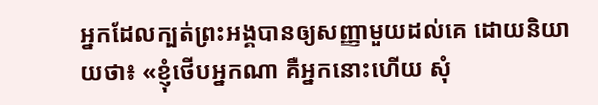អ្នកដែលក្បត់ព្រះអង្គបានឲ្យសញ្ញាមួយដល់គេ ដោយនិយាយថា៖ «ខ្ញុំថើបអ្នកណា គឺអ្នកនោះហើយ សុំ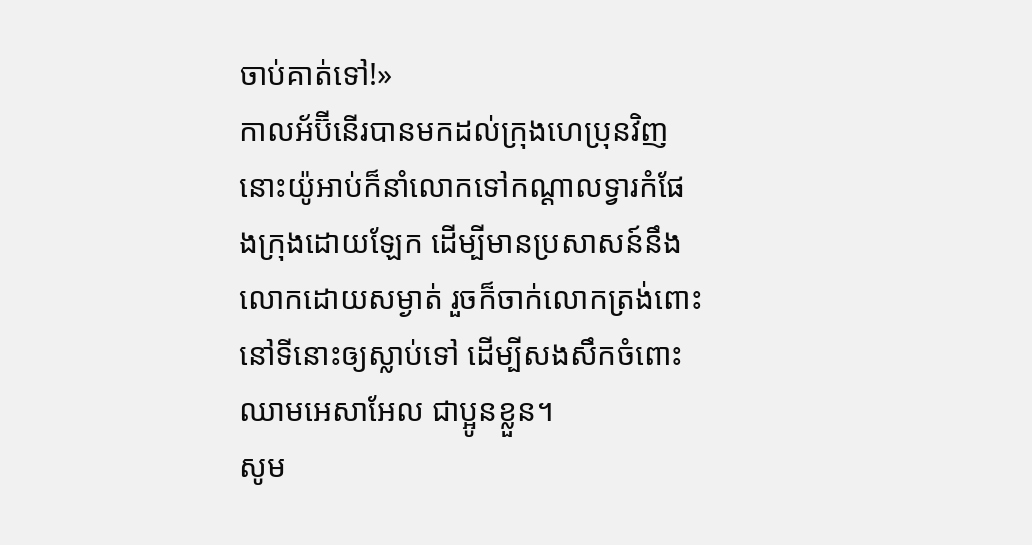ចាប់គាត់ទៅ!»
កាលអ័ប៊ីនើរបានមកដល់ក្រុងហេប្រុនវិញ នោះយ៉ូអាប់ក៏នាំលោកទៅកណ្ដាលទ្វារកំផែងក្រុងដោយឡែក ដើម្បីមានប្រសាសន៍នឹងលោកដោយសម្ងាត់ រួចក៏ចាក់លោកត្រង់ពោះនៅទីនោះឲ្យស្លាប់ទៅ ដើម្បីសងសឹកចំពោះឈាមអេសាអែល ជាប្អូនខ្លួន។
សូម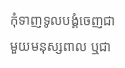កុំទាញទូលបង្គំចេញជាមួយមនុស្សពាល ឬជា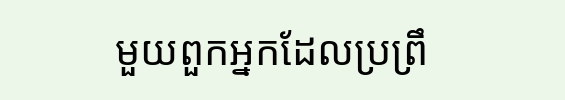មួយពួកអ្នកដែលប្រព្រឹ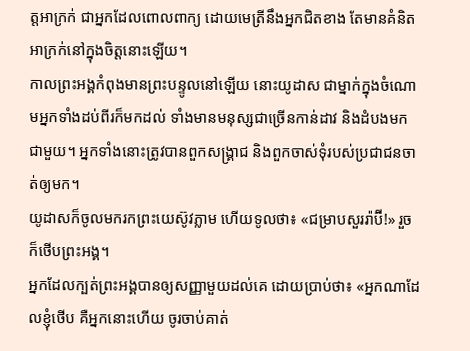ត្តអាក្រក់ ជាអ្នកដែលពោលពាក្យ ដោយមេត្រីនឹងអ្នកជិតខាង តែមានគំនិតអាក្រក់នៅក្នុងចិត្តនោះឡើយ។
កាលព្រះអង្គកំពុងមានព្រះបន្ទូលនៅឡើយ នោះយូដាស ជាម្នាក់ក្នុងចំណោមអ្នកទាំងដប់ពីរក៏មកដល់ ទាំងមានមនុស្សជាច្រើនកាន់ដាវ និងដំបងមកជាមួយ។ អ្នកទាំងនោះត្រូវបានពួកសង្គ្រាជ និងពួកចាស់ទុំរបស់ប្រជាជនចាត់ឲ្យមក។
យូដាសក៏ចូលមករកព្រះយេស៊ូវភ្លាម ហើយទូលថា៖ «ជម្រាបសួររ៉ាប៊ី!» រួចក៏ថើបព្រះអង្គ។
អ្នកដែលក្បត់ព្រះអង្គបានឲ្យសញ្ញាមួយដល់គេ ដោយប្រាប់ថា៖ «អ្នកណាដែលខ្ញុំថើប គឺអ្នកនោះហើយ ចូរចាប់គាត់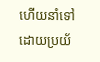ហើយនាំទៅដោយប្រយ័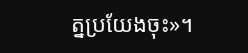ត្នប្រយែងចុះ»។